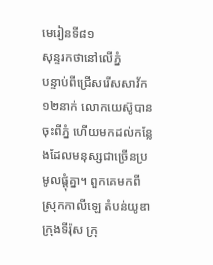មេរៀនទី៨១
សុន្ទរកថានៅលើភ្នំ
បន្ទាប់ពីជ្រើសរើសសាវ័ក១២នាក់ លោកយេស៊ូបានចុះពីភ្នំ ហើយមកដល់កន្លែងដែលមនុស្សជាច្រើនប្រមូលផ្ដុំគ្នា។ ពួកគេមកពីស្រុកកាលីឡេ តំបន់យូឌា ក្រុងទីរ៉ុស ក្រុ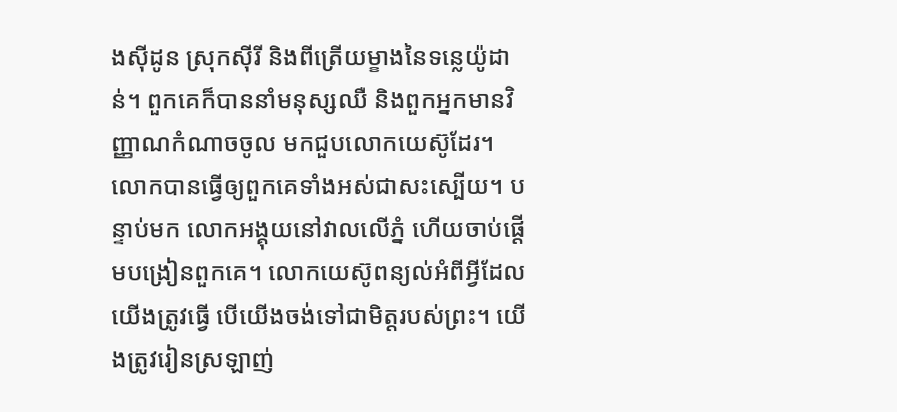ងស៊ីដូន ស្រុកស៊ីរី និងពីត្រើយម្ខាងនៃទន្លេយ៉ូដាន់។ ពួកគេក៏បាននាំមនុស្សឈឺ និងពួកអ្នកមានវិញ្ញាណកំណាចចូល មកជួបលោកយេស៊ូដែរ។ លោកបានធ្វើឲ្យពួកគេទាំងអស់ជាសះស្បើយ។ បន្ទាប់មក លោកអង្គុយនៅវាលលើភ្នំ ហើយចាប់ផ្ដើមបង្រៀនពួកគេ។ លោកយេស៊ូពន្យល់អំពីអ្វីដែលយើងត្រូវធ្វើ បើយើងចង់ទៅជាមិត្តរបស់ព្រះ។ យើងត្រូវរៀនស្រឡាញ់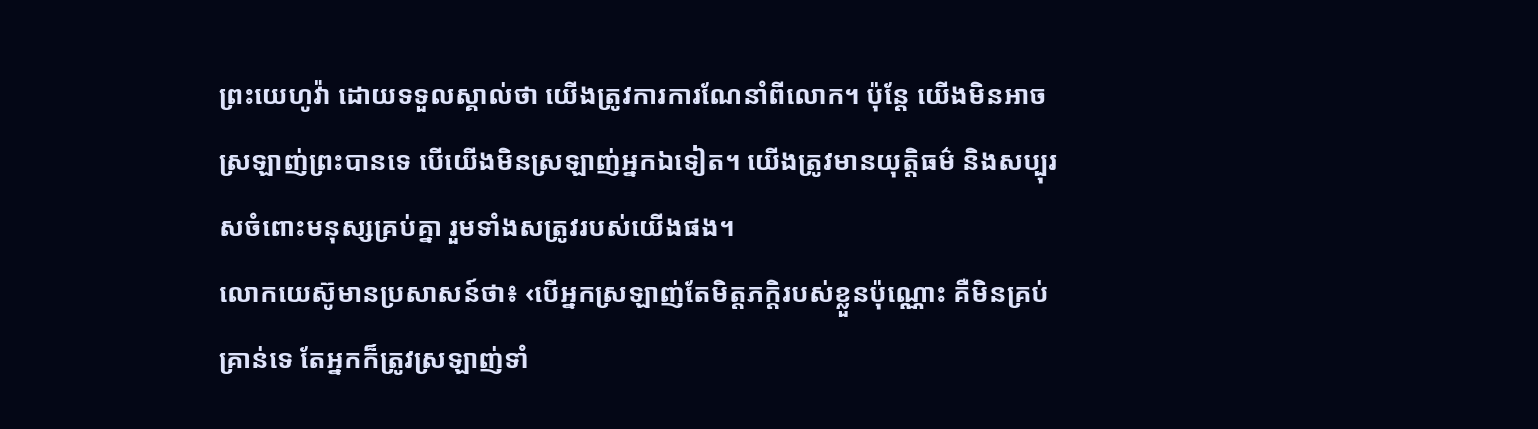ព្រះយេហូវ៉ា ដោយទទួលស្គាល់ថា យើងត្រូវការការណែនាំពីលោក។ ប៉ុន្តែ យើងមិនអាចស្រឡាញ់ព្រះបានទេ បើយើងមិនស្រឡាញ់អ្នកឯទៀត។ យើងត្រូវមានយុត្តិធម៌ និងសប្បុរសចំពោះមនុស្សគ្រប់គ្នា រួមទាំងសត្រូវរបស់យើងផង។
លោកយេស៊ូមានប្រសាសន៍ថា៖ ‹បើអ្នកស្រឡាញ់តែមិត្តភក្តិរបស់ខ្លួនប៉ុណ្ណោះ គឺមិនគ្រប់គ្រាន់ទេ តែអ្នកក៏ត្រូវស្រឡាញ់ទាំ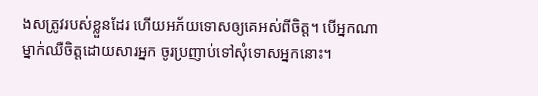ងសត្រូវរបស់ខ្លួនដែរ ហើយអភ័យទោសឲ្យគេអស់ពីចិត្ត។ បើអ្នកណាម្នាក់ឈឺចិត្តដោយសារអ្នក ចូរប្រញាប់ទៅសុំទោសអ្នកនោះ។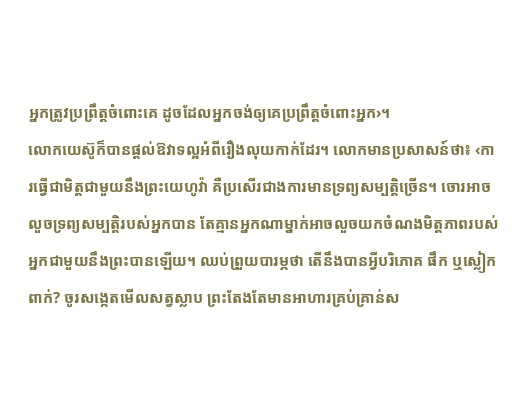អ្នកត្រូវប្រព្រឹត្តចំពោះគេ ដូចដែលអ្នកចង់ឲ្យគេប្រព្រឹត្តចំពោះអ្នក›។
លោកយេស៊ូក៏បានផ្ដល់ឱវាទល្អអំពីរឿងលុយកាក់ដែរ។ លោកមានប្រសាសន៍ថា៖ ‹ការធ្វើជាមិត្តជាមួយនឹងព្រះយេហូវ៉ា គឺប្រសើរជាងការមានទ្រព្យសម្បត្តិច្រើន។ ចោរអាចលួចទ្រព្យសម្បត្តិរបស់អ្នកបាន តែគ្មានអ្នកណាម្នាក់អាចលួចយកចំណងមិត្តភាពរបស់អ្នកជាមួយនឹងព្រះបានឡើយ។ ឈប់ព្រួយបារម្ភថា តើនឹងបានអ្វីបរិភោគ ផឹក ឬស្លៀកពាក់? ចូរសង្កេតមើលសត្វស្លាប ព្រះតែងតែមានអាហារគ្រប់គ្រាន់ស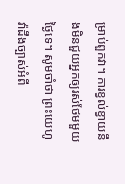ម្រាប់ពួកវា។ ការខ្វល់ខ្វាយនឹងមិនជួយអ្នកឲ្យរស់ថែមមួយថ្ងៃទេ។ សូមចាំថា ព្រះយេហូវ៉ាដឹងច្បាស់អំពី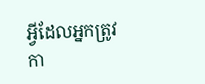អ្វីដែលអ្នកត្រូវកា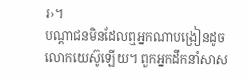រ›។
បណ្ដាជនមិនដែលឮអ្នកណាបង្រៀនដូចលោកយេស៊ូឡើយ។ ពួកអ្នកដឹកនាំសាស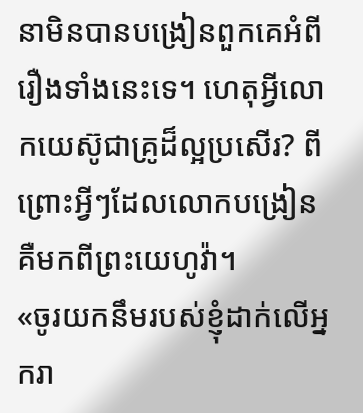នាមិនបានបង្រៀនពួកគេអំពីរឿងទាំងនេះទេ។ ហេតុអ្វីលោកយេស៊ូជាគ្រូដ៏ល្អប្រសើរ? ពីព្រោះអ្វីៗដែលលោកបង្រៀន គឺមកពីព្រះយេហូវ៉ា។
«ចូរយកនឹមរបស់ខ្ញុំដាក់លើអ្នករា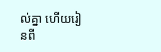ល់គ្នា ហើយរៀនពី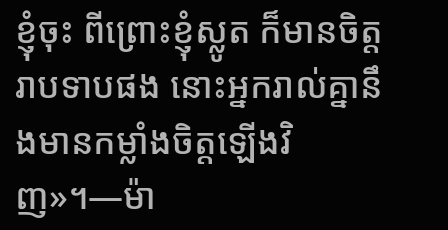ខ្ញុំចុះ ពីព្រោះខ្ញុំស្លូត ក៏មានចិត្តរាបទាបផង នោះអ្នករាល់គ្នានឹងមានកម្លាំងចិត្តឡើងវិញ»។—ម៉ា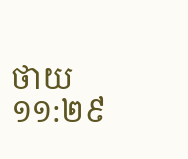ថាយ ១១:២៩